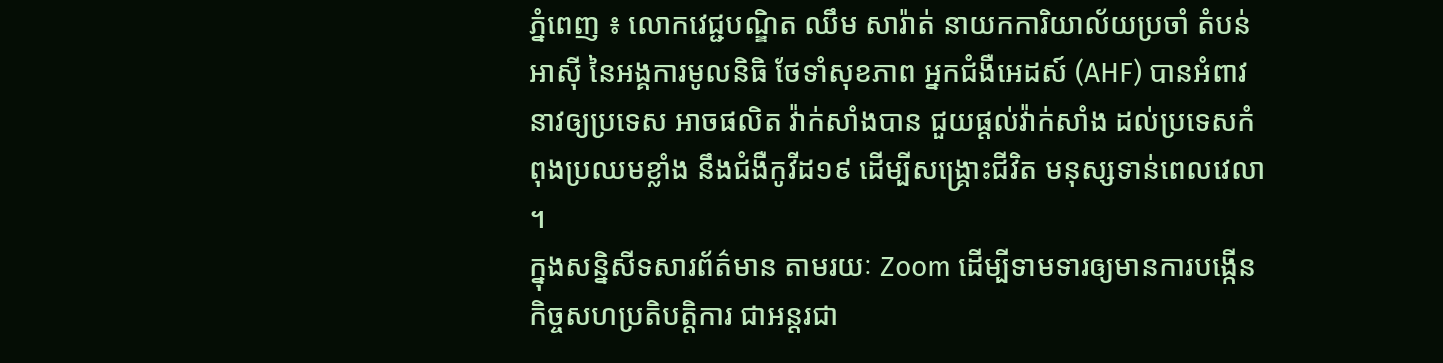ភ្នំពេញ ៖ លោកវេជ្ជបណ្ឌិត ឈឹម សារ៉ាត់ នាយកការិយាល័យប្រចាំ តំបន់អាស៊ី នៃអង្គការមូលនិធិ ថែទាំសុខភាព អ្នកជំងឺអេដស៍ (AHF) បានអំពាវនាវឲ្យប្រទេស អាចផលិត វ៉ាក់សាំងបាន ជួយផ្តល់វ៉ាក់សាំង ដល់ប្រទេសកំពុងប្រឈមខ្លាំង នឹងជំងឺកូវីដ១៩ ដើម្បីសង្គ្រោះជីវិត មនុស្សទាន់ពេលវេលា ។
ក្នុងសន្និសីទសារព័ត៌មាន តាមរយៈ Zoom ដើម្បីទាមទារឲ្យមានការបង្កើន កិច្ចសហប្រតិបត្តិការ ជាអន្តរជា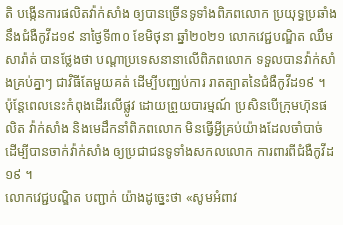តិ បង្កើនការផលិតវ៉ាក់សាំង ឲ្យបានច្រើនទូទាំងពិភពលោក ប្រយុទ្ធប្រឆាំង នឹងជំងឺកូវីដ១៩ នាថ្ងៃទី៣០ ខែមិថុនា ឆ្នាំ២០២១ លោកវេជ្ជបណ្ឌិត ឈឹម សារ៉ាត់ បានថ្លែងថា បណ្ដាប្រទេសនានាលើពិភពលោក ទទួលបានវ៉ាក់សាំងគ្រប់គ្នាៗ ជាវិធីតែមួយគត់ ដើម្បីបញ្ឈប់ការ រាតត្បាតនៃជំងឺកូវីដ១៩ ។ ប៉ុន្តែពេលនេះកំពុងដើរលើផ្លូវ ដោយព្រួយបារម្មណ៍ ប្រសិនបើក្រុមហ៊ុនផលិត វ៉ាក់សាំង និងមេដឹកនាំពិភពលោក មិនធ្វើអ្វីគ្រប់យ៉ាងដែលចាំបាច់ ដើម្បីបានចាក់វ៉ាក់សាំង ឲ្យប្រជាជនទូទាំងសកលលោក ការពារពីជំងឺកូវីដ១៩ ។
លោកវេជ្ជបណ្ឌិត បញ្ជាក់ យ៉ាងដូច្នេះថា «សូមអំពាវ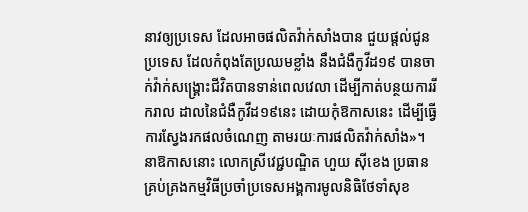នាវឲ្យប្រទេស ដែលអាចផលិតវ៉ាក់សាំងបាន ជួយផ្តល់ជូនប្រទេស ដែលកំពុងតែប្រឈមខ្លាំង នឹងជំងឺកូវីដ១៩ បានចាក់វ៉ាក់សង្គ្រោះជីវិតបានទាន់ពេលវេលា ដើម្បីកាត់បន្ថយការរីករាល ដាលនៃជំងឺកូវីដ១៩នេះ ដោយកុំឱកាសនេះ ដើម្បីធ្វើការស្វែងរកផលចំណេញ តាមរយៈការផលិតវ៉ាក់សាំង»។
នាឱកាសនោះ លោកស្រីវេជ្ជបណ្ឌិត ហួយ ស៊ីខេង ប្រធានគ្រប់គ្រងកម្មវិធីប្រចាំប្រទេសអង្គការមូលនិធិថែទាំសុខ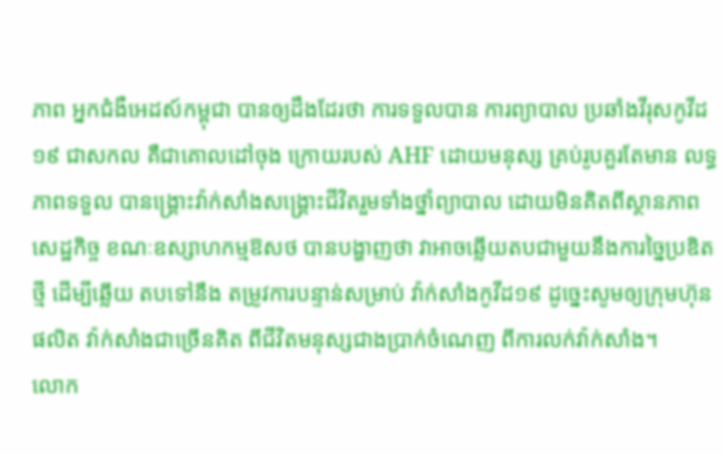ភាព អ្នកជំងឺអេដស៍កម្ពុជា បានឲ្យដឹងដែរថា ការទទួលបាន ការព្យាបាល ប្រឆាំងវីរុសកូវីដ១៩ ជាសកល គឺជាគោលដៅចុង ក្រោយរបស់ AHF ដោយមនុស្ស គ្រប់រូបគួរតែមាន លទ្ធភាពទទួល បានង្គ្រោះវ៉ាក់សាំងសង្គ្រោះជីវិតរួមទាំងថ្នាំព្យាបាល ដោយមិនគិតពីស្ថានភាព សេដ្ឋកិច្ច ខណៈឧស្សាហកម្មឱសថ បានបង្ហាញថា វាអាចឆ្លើយតបជាមួយនឹងការច្នៃប្រឌិតថ្មី ដើម្បីឆ្លើយ តបទៅនឹង តម្រូវការបន្ទាន់សម្រាប់ វ៉ាក់សាំងកូវីដ១៩ ដូច្នេះសូមឲ្យក្រុមហ៊ុនផលិត វ៉ាក់សាំងជាច្រើនគិត ពីជីវិតមនុស្សជាងប្រាក់ចំណេញ ពីការលក់វ៉ាក់សាំង។
លោក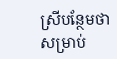ស្រីបន្ថែមថា សម្រាប់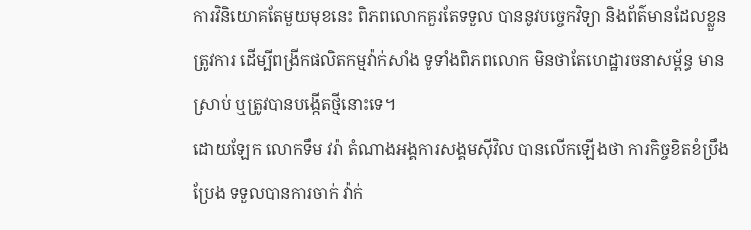ការវិនិយោគតែមួយមុខនេះ ពិភពលោកគួរតែទទួល បាននូវបច្ចេកវិទ្យា និងព័ត៌មានដែលខ្លួនត្រូវការ ដើម្បីពង្រីកផលិតកម្មវ៉ាក់សាំង ទូទាំងពិភពលោក មិនថាតែហេដ្ឋារចនាសម្ព័ន្ធ មានស្រាប់ ឬត្រូវបានបង្កើតថ្មីនោះទេ។
ដោយឡែក លោកទឹម វរ៉ា តំណាងអង្គការសង្គមស៊ីវិល បានលើកឡើងថា ការកិច្ចខិតខំប្រឹងប្រែង ទទួលបានការចាក់ វ៉ាក់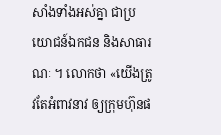សាំងទាំងអស់គ្នា ជាប្រយោជន៍ឯកជន និងសាធារណៈ ។ លោកថា «យើងត្រូវតែអំពាវនាវ ឲ្យក្រុមហ៊ុនផ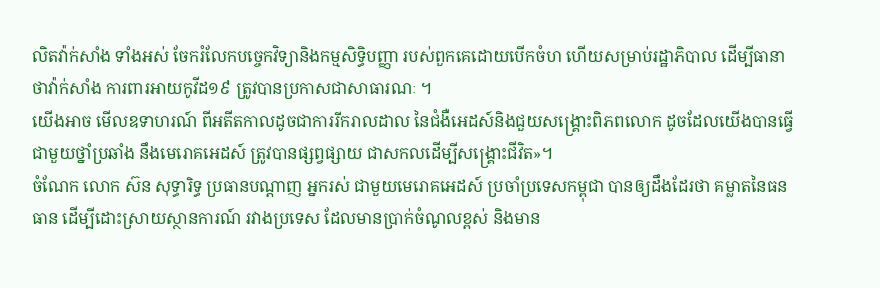លិតវ៉ាក់សាំង ទាំងអស់ ចែករំលែកបច្ចេកវិទ្យានិងកម្មសិទ្ធិបញ្ញា របស់ពួកគេដោយបើកចំហ ហើយសម្រាប់រដ្ឋាភិបាល ដើម្បីធានាថាវ៉ាក់សាំង ការពារអាយកូវីដ១៩ ត្រូវបានប្រកាសជាសាធារណៈ ។
យើងអាច មើលឧទាហរណ៍ ពីអតីតកាលដូចជាការរីករាលដាល នៃជំងឺអេដស៍និងជួយសង្គ្រោះពិភពលោក ដូចដែលយើងបានធ្វើជាមួយថ្នាំប្រឆាំង នឹងមេរោគអេដស៍ ត្រូវបានផ្សព្វផ្សាយ ជាសកលដើម្បីសង្គ្រោះជីវិត»។
ចំណែក លោក ស៊ន សុទ្ធារិទ្ធ ប្រធានបណ្តាញ អ្នករស់ ជាមួយមេរោគអេដស៍ ប្រចាំប្រទេសកម្ពុជា បានឲ្យដឹងដែរថា គម្លាតនៃធនធាន ដើម្បីដោះស្រាយស្ថានការណ៍ រវាងប្រទេស ដែលមានប្រាក់ចំណូលខ្ពស់ និងមាន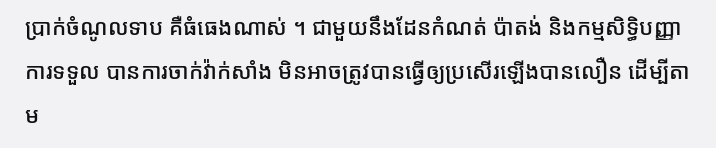ប្រាក់ចំណូលទាប គឺធំធេងណាស់ ។ ជាមួយនឹងដែនកំណត់ ប៉ាតង់ និងកម្មសិទ្ធិបញ្ញាការទទួល បានការចាក់វ៉ាក់សាំង មិនអាចត្រូវបានធ្វើឲ្យប្រសើរឡើងបានលឿន ដើម្បីតាម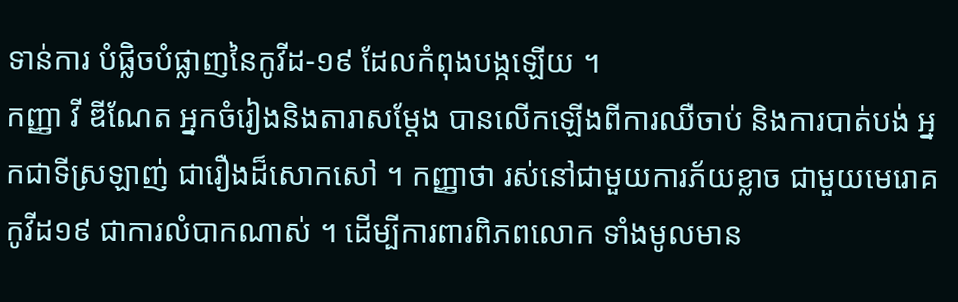ទាន់ការ បំផ្លិចបំផ្លាញនៃកូវីដ-១៩ ដែលកំពុងបង្កឡើយ ។
កញ្ញា វី ឌីណែត អ្នកចំរៀងនិងតារាសម្តែង បានលើកឡើងពីការឈឺចាប់ និងការបាត់បង់ អ្នកជាទីស្រឡាញ់ ជារឿងដ៏សោកសៅ ។ កញ្ញាថា រស់នៅជាមួយការភ័យខ្លាច ជាមួយមេរោគកូវីដ១៩ ជាការលំបាកណាស់ ។ ដើម្បីការពារពិភពលោក ទាំងមូលមាន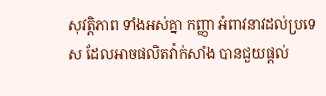សុវត្តិភាព ទាំងអស់គ្នា កញ្ញា អំពាវនាវដល់ប្រទេស ដែលអាចផលិតវ៉ាក់សាំង បានជួយផ្តល់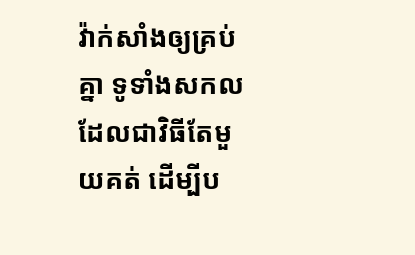វ៉ាក់សាំងឲ្យគ្រប់គ្នា ទូទាំងសកល ដែលជាវិធីតែមួយគត់ ដើម្បីប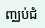ញ្ឈប់ជំ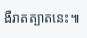ងឺរាតត្បាតនេះ៕